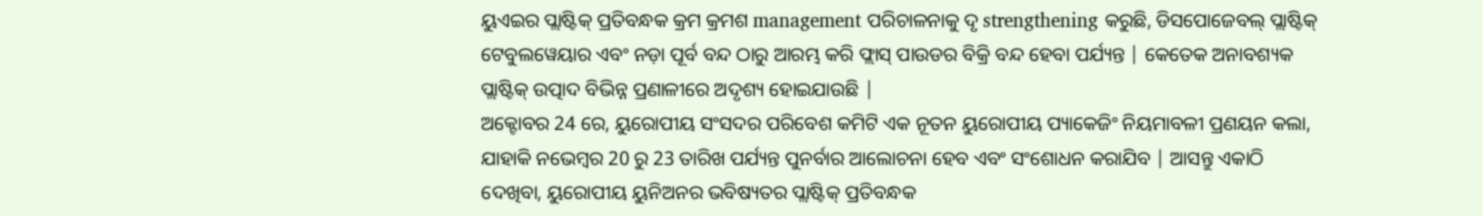ୟୁଏଇର ପ୍ଲାଷ୍ଟିକ୍ ପ୍ରତିବନ୍ଧକ କ୍ରମ କ୍ରମଶ management ପରିଚାଳନାକୁ ଦୃ strengthening କରୁଛି, ଡିସପୋଜେବଲ୍ ପ୍ଲାଷ୍ଟିକ୍ ଟେବୁଲୱେୟାର ଏବଂ ନଡ଼ା ପୂର୍ବ ବନ୍ଦ ଠାରୁ ଆରମ୍ଭ କରି ଫ୍ଲାସ୍ ପାଉଡର ବିକ୍ରି ବନ୍ଦ ହେବା ପର୍ଯ୍ୟନ୍ତ | କେତେକ ଅନାବଶ୍ୟକ ପ୍ଲାଷ୍ଟିକ୍ ଉତ୍ପାଦ ବିଭିନ୍ନ ପ୍ରଣାଳୀରେ ଅଦୃଶ୍ୟ ହୋଇଯାଉଛି |
ଅକ୍ଟୋବର 24 ରେ, ୟୁରୋପୀୟ ସଂସଦର ପରିବେଶ କମିଟି ଏକ ନୂତନ ୟୁରୋପୀୟ ପ୍ୟାକେଜିଂ ନିୟମାବଳୀ ପ୍ରଣୟନ କଲା, ଯାହାକି ନଭେମ୍ବର 20 ରୁ 23 ତାରିଖ ପର୍ଯ୍ୟନ୍ତ ପୁନର୍ବାର ଆଲୋଚନା ହେବ ଏବଂ ସଂଶୋଧନ କରାଯିବ | ଆସନ୍ତୁ ଏକାଠି ଦେଖିବା, ୟୁରୋପୀୟ ୟୁନିଅନର ଭବିଷ୍ୟତର ପ୍ଲାଷ୍ଟିକ୍ ପ୍ରତିବନ୍ଧକ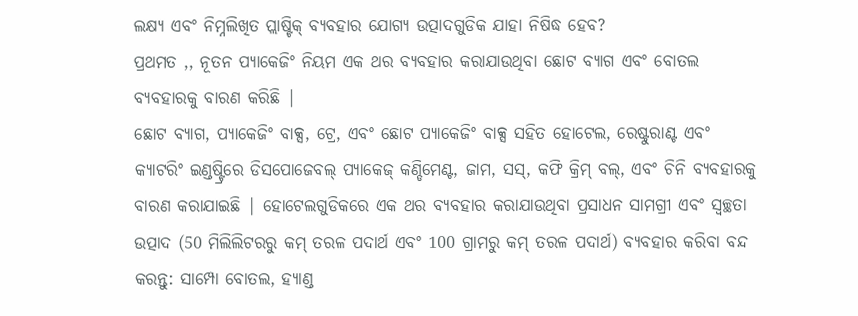ଲକ୍ଷ୍ୟ ଏବଂ ନିମ୍ନଲିଖିତ ପ୍ଲାଷ୍ଟିକ୍ ବ୍ୟବହାର ଯୋଗ୍ୟ ଉତ୍ପାଦଗୁଡିକ ଯାହା ନିଷିଦ୍ଧ ହେବ?
ପ୍ରଥମତ ,, ନୂତନ ପ୍ୟାକେଜିଂ ନିୟମ ଏକ ଥର ବ୍ୟବହାର କରାଯାଉଥିବା ଛୋଟ ବ୍ୟାଗ ଏବଂ ବୋତଲ ବ୍ୟବହାରକୁ ବାରଣ କରିଛି |
ଛୋଟ ବ୍ୟାଗ, ପ୍ୟାକେଜିଂ ବାକ୍ସ, ଟ୍ରେ, ଏବଂ ଛୋଟ ପ୍ୟାକେଜିଂ ବାକ୍ସ ସହିତ ହୋଟେଲ, ରେଷ୍ଟୁରାଣ୍ଟ ଏବଂ କ୍ୟାଟରିଂ ଇଣ୍ଡଷ୍ଟ୍ରିରେ ଡିସପୋଜେବଲ୍ ପ୍ୟାକେଜ୍ କଣ୍ଡିମେଣ୍ଟ, ଜାମ, ସସ୍, କଫି କ୍ରିମ୍ ବଲ୍, ଏବଂ ଚିନି ବ୍ୟବହାରକୁ ବାରଣ କରାଯାଇଛି | ହୋଟେଲଗୁଡିକରେ ଏକ ଥର ବ୍ୟବହାର କରାଯାଉଥିବା ପ୍ରସାଧନ ସାମଗ୍ରୀ ଏବଂ ସ୍ୱଚ୍ଛତା ଉତ୍ପାଦ (50 ମିଲିଲିଟରରୁ କମ୍ ତରଳ ପଦାର୍ଥ ଏବଂ 100 ଗ୍ରାମରୁ କମ୍ ତରଳ ପଦାର୍ଥ) ବ୍ୟବହାର କରିବା ବନ୍ଦ କରନ୍ତୁ: ସାମ୍ପୋ ବୋତଲ, ହ୍ୟାଣ୍ଡ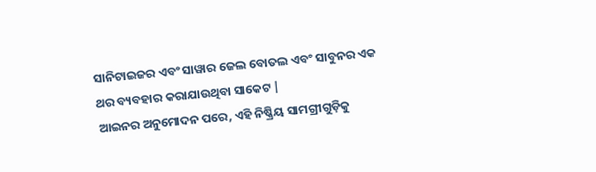ସାନିଟାଇଜର ଏବଂ ସାୱାର ଜେଲ ବୋତଲ ଏବଂ ସାବୁନର ଏକ ଥର ବ୍ୟବହାର କରାଯାଉଥିବା ସାକେଟ |
ଆଇନର ଅନୁମୋଦନ ପରେ, ଏହି ନିଷ୍କ୍ରିୟ ସାମଗ୍ରୀଗୁଡ଼ିକୁ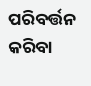ପରିବର୍ତ୍ତନ କରିବା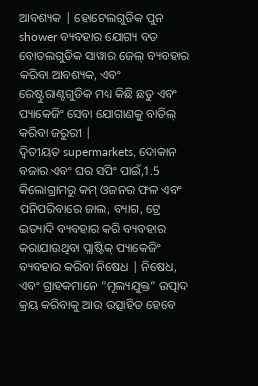ଆବଶ୍ୟକ | ହୋଟେଲଗୁଡିକ ପୁନ shower ବ୍ୟବହାର ଯୋଗ୍ୟ ବଡ ବୋତଲଗୁଡିକ ସାୱାର ଜେଲ୍ ବ୍ୟବହାର କରିବା ଆବଶ୍ୟକ, ଏବଂ ରେଷ୍ଟୁରାଣ୍ଟଗୁଡିକ ମଧ୍ୟ କିଛି ଛତୁ ଏବଂ ପ୍ୟାକେଜିଂ ସେବା ଯୋଗାଣକୁ ବାତିଲ୍ କରିବା ଜରୁରୀ |
ଦ୍ୱିତୀୟତ supermarkets, ଦୋକାନ ବଜାର ଏବଂ ଘର ସପିଂ ପାଇଁ,1.5 କିଲୋଗ୍ରାମରୁ କମ୍ ଓଜନର ଫଳ ଏବଂ ପନିପରିବାରେ ଜାଲ, ବ୍ୟାଗ, ଟ୍ରେ ଇତ୍ୟାଦି ବ୍ୟବହାର କରି ବ୍ୟବହାର କରାଯାଉଥିବା ପ୍ଲାଷ୍ଟିକ୍ ପ୍ୟାକେଜିଂ ବ୍ୟବହାର କରିବା ନିଷେଧ | ନିଷେଧ, ଏବଂ ଗ୍ରାହକମାନେ “ମୂଲ୍ୟଯୁକ୍ତ” ଉତ୍ପାଦ କ୍ରୟ କରିବାକୁ ଆଉ ଉତ୍ସାହିତ ହେବେ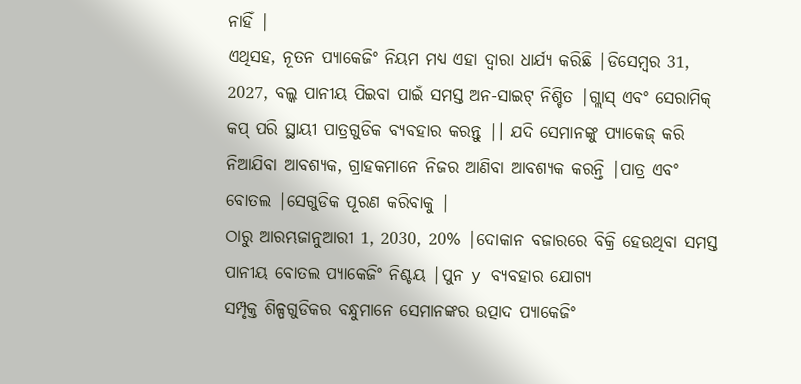ନାହିଁ |
ଏଥିସହ, ନୂତନ ପ୍ୟାକେଜିଂ ନିୟମ ମଧ୍ୟ ଏହା ଦ୍ୱାରା ଧାର୍ଯ୍ୟ କରିଛି |ଡିସେମ୍ବର 31, 2027, ବଲ୍କ ପାନୀୟ ପିଇବା ପାଇଁ ସମସ୍ତ ଅନ-ସାଇଟ୍ ନିଶ୍ଚିତ |ଗ୍ଲାସ୍ ଏବଂ ସେରାମିକ୍ କପ୍ ପରି ସ୍ଥାୟୀ ପାତ୍ରଗୁଡିକ ବ୍ୟବହାର କରନ୍ତୁ |। ଯଦି ସେମାନଙ୍କୁ ପ୍ୟାକେଜ୍ କରି ନିଆଯିବା ଆବଶ୍ୟକ, ଗ୍ରାହକମାନେ ନିଜର ଆଣିବା ଆବଶ୍ୟକ କରନ୍ତି |ପାତ୍ର ଏବଂ ବୋତଲ |ସେଗୁଡିକ ପୂରଣ କରିବାକୁ |
ଠାରୁ ଆରମ୍ଭଜାନୁଆରୀ 1, 2030, 20% |ଦୋକାନ ବଜାରରେ ବିକ୍ରି ହେଉଥିବା ସମସ୍ତ ପାନୀୟ ବୋତଲ ପ୍ୟାକେଜିଂ ନିଶ୍ଚୟ |ପୁନ y ବ୍ୟବହାର ଯୋଗ୍ୟ
ସମ୍ପୃକ୍ତ ଶିଳ୍ପଗୁଡିକର ବନ୍ଧୁମାନେ ସେମାନଙ୍କର ଉତ୍ପାଦ ପ୍ୟାକେଜିଂ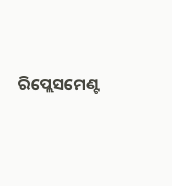ରିପ୍ଲେସମେଣ୍ଟ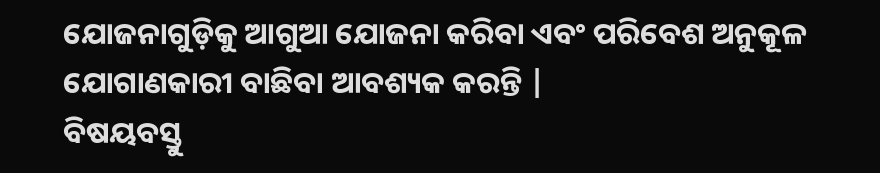ଯୋଜନାଗୁଡ଼ିକୁ ଆଗୁଆ ଯୋଜନା କରିବା ଏବଂ ପରିବେଶ ଅନୁକୂଳ ଯୋଗାଣକାରୀ ବାଛିବା ଆବଶ୍ୟକ କରନ୍ତି |
ବିଷୟବସ୍ତୁ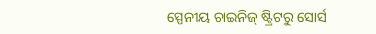ସ୍ପେନୀୟ ଚାଇନିଜ୍ ଷ୍ଟ୍ରିଟରୁ ସୋର୍ସ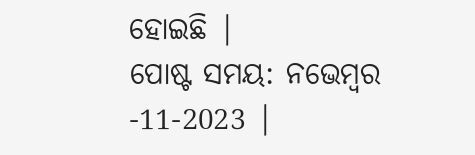ହୋଇଛି |
ପୋଷ୍ଟ ସମୟ: ନଭେମ୍ବର -11-2023 |